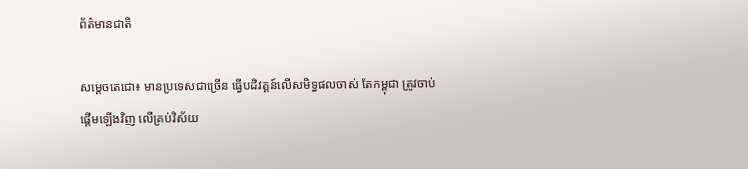ព័ត៌មានជាតិ

សម្ដេចតេជោ៖ មានប្រទេសជាច្រើន ធ្វើបដិវត្តន៍លើសមិទ្ធផលចាស់ តែកម្ពុជា ត្រូវចាប់ផ្ដើមឡើងវិញ លើគ្រប់វិស័យ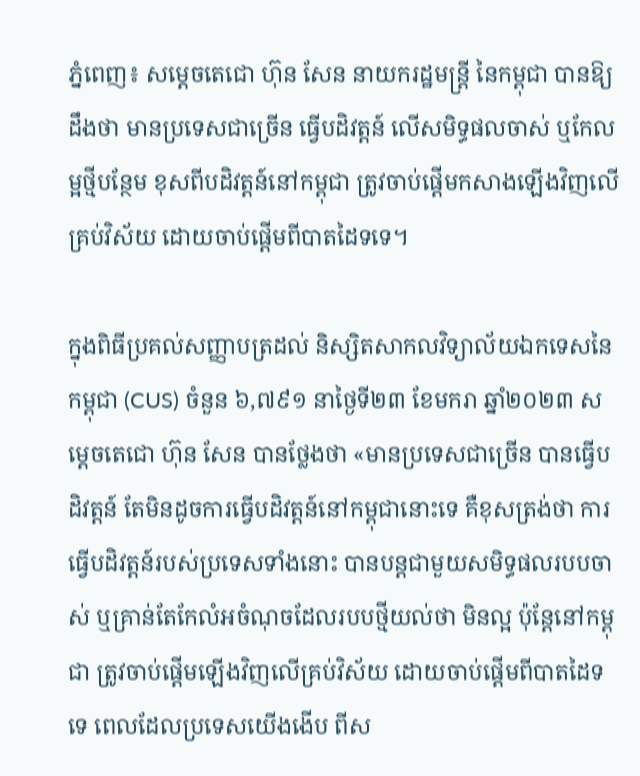ភ្នំពេញ៖ សម្ដេចតេជោ ហ៊ុន សែន នាយករដ្ឋមន្ដ្រី នៃកម្ពុជា បានឱ្យដឹងថា មានប្រទេសជាច្រើន ធ្វើបដិវត្តន៍ លើសមិទ្ធផលចាស់ ឬកែលម្អថ្មីបន្ថែម ខុសពីបដិវត្តន៍នៅកម្ពុជា ត្រូវចាប់ផ្តើមកសាងឡើងវិញលើគ្រប់វិស័យ ដោយចាប់ផ្ដើមពីបាតដៃទទេ។

ក្នុងពិធីប្រគល់សញ្ញាបត្រដល់ និស្សិតសាកលវិទ្យាល័យឯកទេសនៃកម្ពុជា (CUS) ចំនួន ៦,៧៩១ នាថ្ងៃទី២៣ ខែមករា ឆ្នាំ២០២៣ សម្ដេចតេជោ ហ៊ុន សែន បានថ្លែងថា «មានប្រទេសជាច្រើន បានធ្វើបដិវត្តន៍ តែមិនដូចការធ្វើបដិវត្តន៍នៅកម្ពុជានោះទេ គឺខុសត្រង់ថា ការធ្វើបដិវត្តន៍របស់ប្រទេសទាំងនោះ បានបន្តជាមួយសមិទ្ធផលរបបចាស់ ឬគ្រាន់តែកែលំអចំណុចដែលរបបថ្មីយល់ថា មិនល្អ ប៉ុន្តែនៅកម្ពុជា ត្រូវចាប់ផ្តើមឡើងវិញលើគ្រប់វិស័យ ដោយចាប់ផ្ដើមពីបាតដៃទទេ ពេលដែលប្រទេសយើងងើប ពីស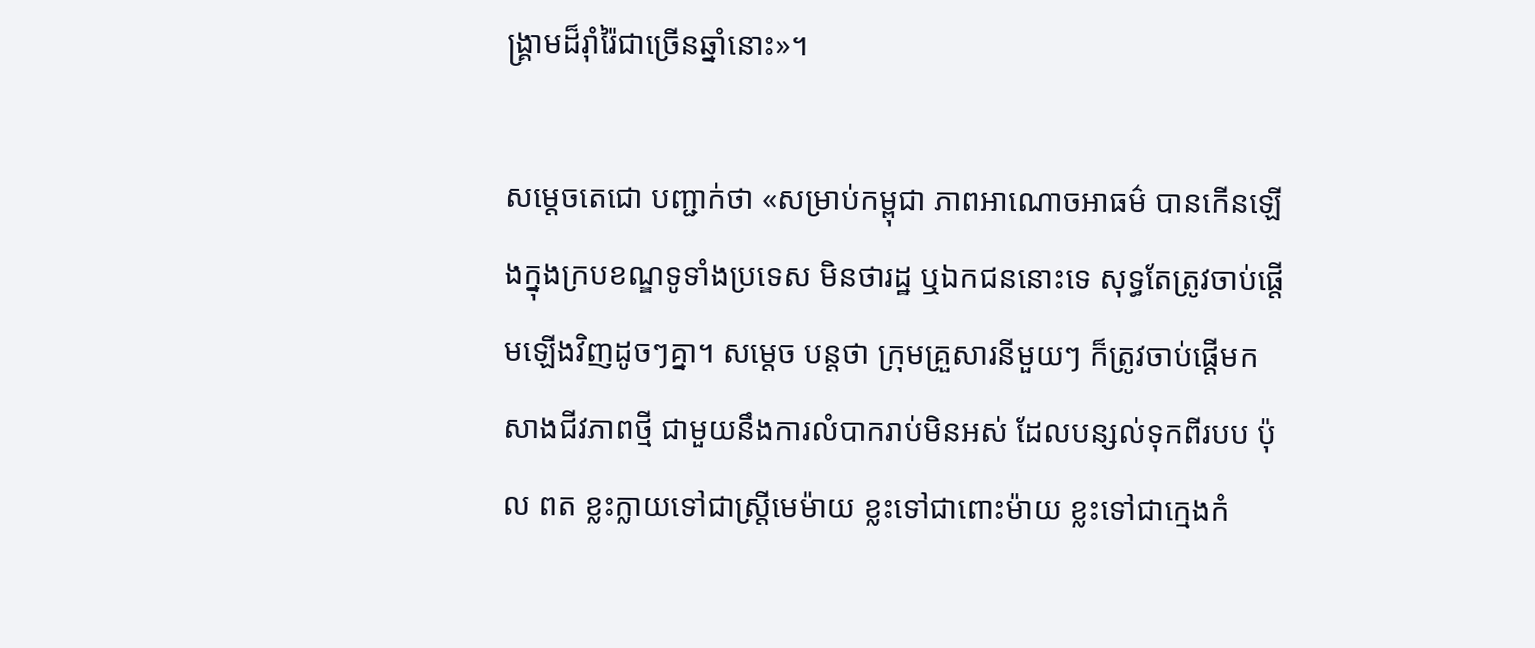ង្គ្រាមដ៏រ៉ាំរ៉ៃជាច្រើនឆ្នាំនោះ»។

សម្ដេចតេជោ បញ្ជាក់ថា «សម្រាប់កម្ពុជា ភាពអាណោចអាធម៌ បានកើនឡើងក្នុងក្របខណ្ឌទូទាំងប្រទេស មិនថារដ្ឋ ឬឯកជននោះទេ សុទ្ធតែត្រូវចាប់ផ្តើមឡើងវិញដូចៗគ្នា។ សម្ដេច បន្ដថា ក្រុមគ្រួសារនីមួយៗ ក៏ត្រូវចាប់ផ្តើមកសាងជីវភាពថ្មី ជាមួយនឹងការលំបាករាប់មិនអស់ ដែលបន្សល់ទុកពីរបប ប៉ុល ពត ខ្លះក្លាយទៅជាស្ត្រីមេម៉ាយ ខ្លះទៅជាពោះម៉ាយ ខ្លះទៅជាក្មេងកំ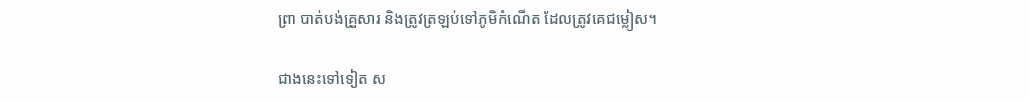ព្រា បាត់បង់គ្រួសារ និងត្រូវត្រឡប់ទៅភូមិកំណើត ដែលត្រូវគេជម្លៀស។

ជាងនេះទៅទៀត ស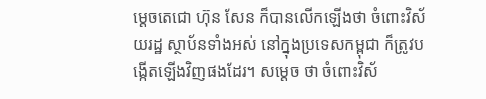ម្ដេចតេជោ ហ៊ុន សែន ក៏បានលើកឡើងថា ចំពោះវិស័យរដ្ឋ ស្ថាប័នទាំងអស់ នៅក្នុងប្រទេសកម្ពុជា ក៏ត្រូវបង្កើតឡើងវិញផងដែរ។ សម្ដេច ថា ចំពោះវិស័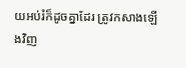យអប់រំក៏ដូចគ្នាដែរ ត្រូវកសាងឡើងវិញ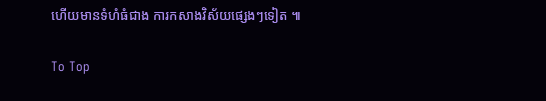ហើយមានទំហំធំជាង ការកសាងវិស័យផ្សេងៗទៀត ៕

To Top